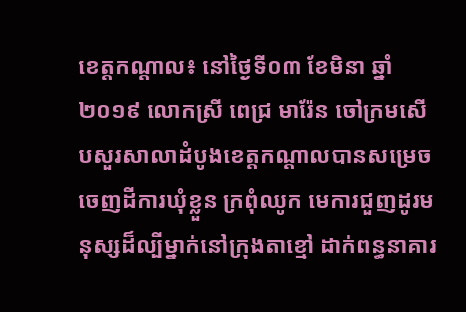ខេត្តកណ្តាល៖ នៅថ្ងៃទី០៣ ខែមិនា ឆ្នាំ២០១៩ លោកស្រី ពេជ្រ មារ៉ែន ចៅក្រមសើបសួរសាលាដំបូងខេត្តកណ្តាលបានសម្រេចចេញដីការឃុំខ្លួន ក្រពុំឈូក មេការជួញដូរមនុស្សដ៏ល្បីម្នាក់នៅក្រុងតាខ្មៅ ដាក់ពន្ធនាគារ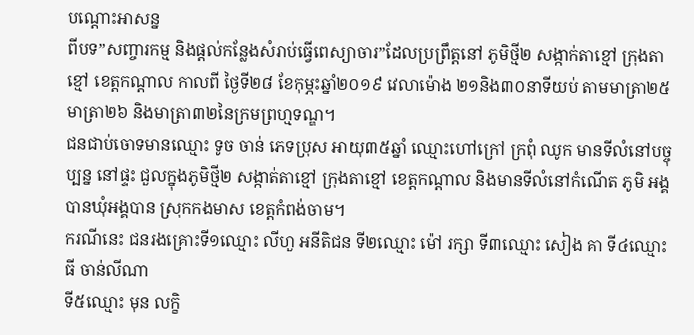បណ្តោះអាសន្ន
ពីបទ”សញ្ចារកម្ម និងផ្តល់កន្លែងសំរាប់ធ្វើពេស្យាចារ”ដែលប្រព្រឹត្តនៅ ភូមិថ្មី២ សង្កាក់តាខ្មៅ ក្រុងតាខ្មៅ ខេត្តកណ្តាល កាលពី ថ្ងៃទី២៨ ខែកុម្ភះឆ្នាំ២០១៩ វេលាម៉ោង ២១និង៣០នាទីយប់ តាមមាត្រា២៥ មាត្រា២៦ និងមាត្រា៣២នៃក្រមព្រហ្មទណ្ឌ។
ជនជាប់ចោទមានឈ្មោះ ទូច ចាន់ ភេទប្រុស អាយុ៣៥ឆ្នាំ ឈ្មោះហៅក្រៅ ក្រពុំ ឈូក មានទីលំនៅបច្ចុប្បន្ន នៅផ្ទះ ជួលក្នុងភូមិថ្មី២ សង្កាត់តាខ្មៅ ក្រុងតាខ្មៅ ខេត្តកណ្តាល និងមានទីលំនៅកំណើត ភូមិ អង្គបានឃុំអង្គបាន ស្រុកកងមាស ខេត្តកំពង់ចាម។
ករណីនេះ ជនរងគ្រោះទី១ឈ្មោះ លីហួ អនីតិជន ទី២ឈ្មោះ ម៉ៅ រក្សា ទី៣ឈ្មោះ សៀង គា ទី៤ឈ្មោះ ធី ចាន់លីណា
ទី៥ឈ្មោះ មុន លក្ខិ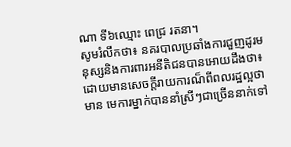ណា ទី៦ឈ្មោះ ពេជ្រ រតនា។
សូមរំលឹកថា៖ នគរបាលប្រឆាំងការជួញដូរមនុស្សនិងការពារអនីតិជនបានអោយដឹងថា៖ ដោយមានសេចក្តីរាយការណ៏ពីពលរដ្ឋល្អថាមាន មេការម្នាក់បាននាំស្រីៗជាច្រើននាក់ទៅ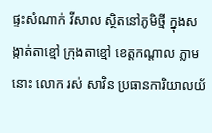ផ្ទះសំណាក់ វីសាល ស្ថិតនៅភូមិថ្មី ក្នុងសង្កាត់តាខ្មៅ ក្រុងតាខ្មៅ ខេត្តកណ្តាល ភ្លាមនោះ លោក រស់ សាវិន ប្រធានការិយាលយ័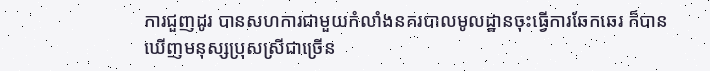ការជួញដូរ បានសហការជាមួយកំលាំងនគរបាលមូលដ្ឋានចុះធ្វើការឆែកឆេរ ក៏បានឃើញមនុស្សប្រុសស្រីជាច្រើន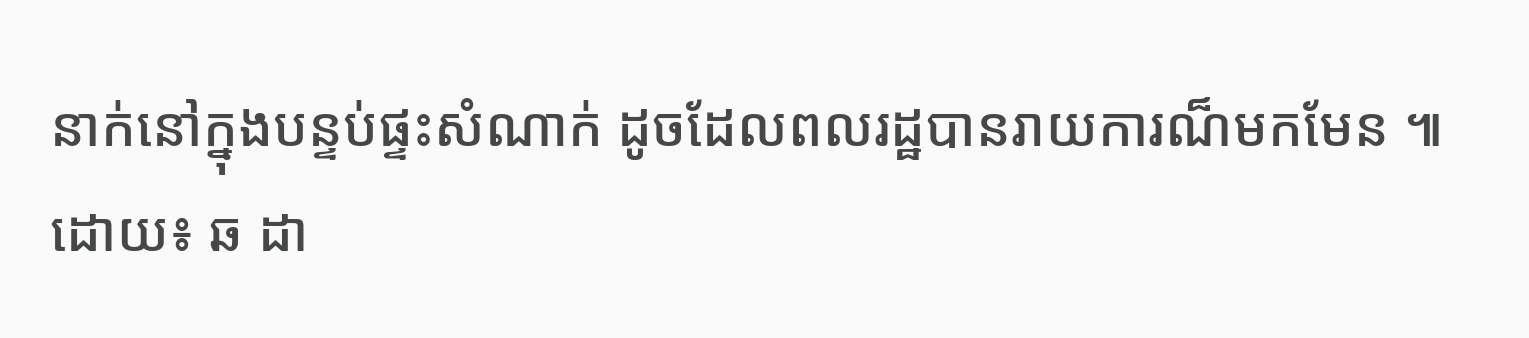នាក់នៅក្នុងបន្ទប់ផ្ទះសំណាក់ ដូចដែលពលរដ្ឋបានរាយការណ៏មកមែន ៕
ដោយ៖ ឆ ដា